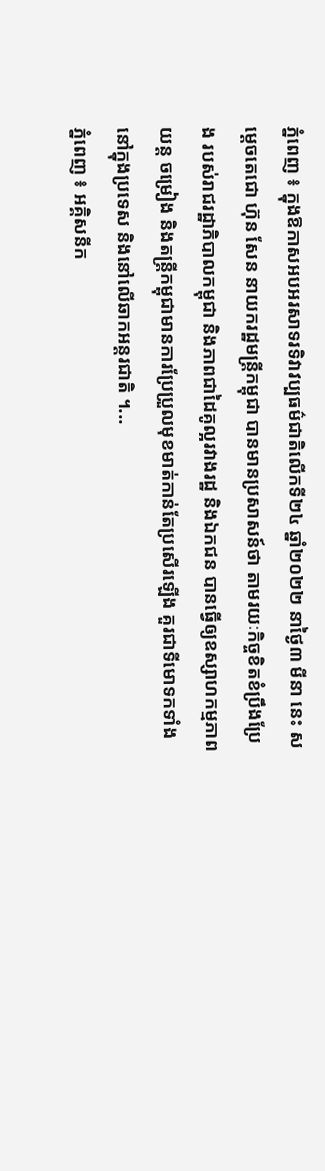ភ្នំពេញ ៖ ក្នុងឱកាសអបអរសាទរទិវាវប្បធម៌ជាតិលើកទី២៤ ឆ្នាំ២០២២ នាថ្ងៃ៣ មីនា នេះ សម្តេចតេជោ ហ៊ុន សែន នាយករដ្ឋមន្រ្តីកម្ពុជា បានមានប្រសាសន៍ថា តាមរយៈកិច្ចខិតខំប្រឹងប្រែង របស់រាជរដ្ឋាភិបាលកម្ពុជា និងភាពជាដៃគូល្អរវាងរដ្ឋ និងឯកជន បានធ្វើឲ្យឧស្សាហកម្មភាពយន្ត ចម្រៀង និងតន្រ្តីកម្ពុជាមានការប្រែប្រួលមុខមាត់កាន់តែប្រសើរឡើង គួរជាទីមោទកទាំងនៅក្នុងប្រទេស និងនៅលើឆាកអន្តរជាតិ ។...
ភ្នំពេញ ៖ អគ្គិសនីក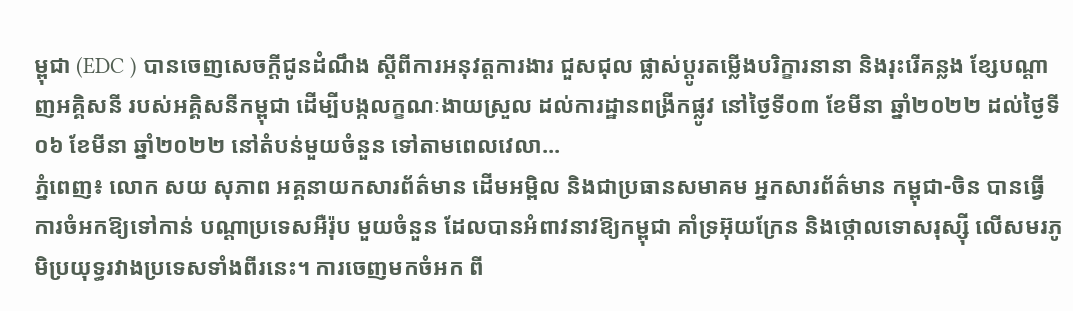ម្ពុជា (EDC ) បានចេញសេចក្តីជូនដំណឹង ស្តីពីការអនុវត្តការងារ ជួសជុល ផ្លាស់ប្តូរតម្លើងបរិក្ខារនានា និងរុះរើគន្លង ខ្សែបណ្តាញអគ្គិសនី របស់អគ្គិសនីកម្ពុជា ដើម្បីបង្កលក្ខណៈងាយស្រួល ដល់ការដ្ឋានពង្រីកផ្លូវ នៅថ្ងៃទី០៣ ខែមីនា ឆ្នាំ២០២២ ដល់ថ្ងៃទី០៦ ខែមីនា ឆ្នាំ២០២២ នៅតំបន់មួយចំនួន ទៅតាមពេលវេលា...
ភ្នំពេញ៖ លោក សយ សុភាព អគ្គនាយកសារព័ត៌មាន ដើមអម្ពិល និងជាប្រធានសមាគម អ្នកសារព័ត៌មាន កម្ពុជា-ចិន បានធ្វើការចំអកឱ្យទៅកាន់ បណ្ដាប្រទេសអឺរ៉ុប មួយចំនួន ដែលបានអំពាវនាវឱ្យកម្ពុជា គាំទ្រអ៊ុយក្រែន និងថ្កោលទោសរុស្ស៊ី លើសមរភូមិប្រយុទ្ធរវាងប្រទេសទាំងពីរនេះ។ ការចេញមកចំអក ពី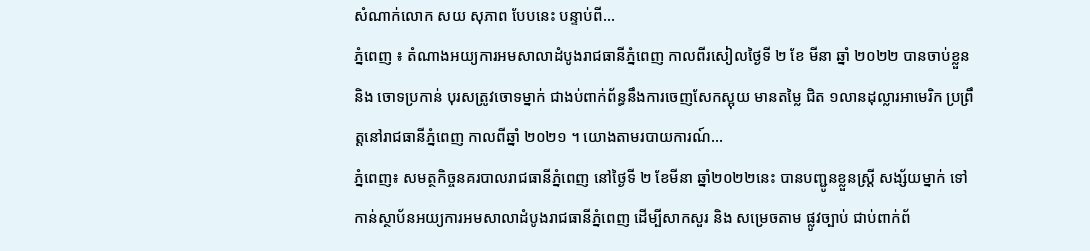សំណាក់លោក សយ សុភាព បែបនេះ បន្ទាប់ពី...
ភ្នំពេញ ៖ តំណាងអយ្យការអមសាលាដំបូងរាជធានីភ្នំពេញ កាលពីរសៀលថ្ងៃទី ២ ខែ មីនា ឆ្នាំ ២០២២ បានចាប់ខ្លួន និង ចោទប្រកាន់ បុរសត្រូវចោទម្នាក់ ជាងប់ពាក់ព័ន្ធនឹងការចេញសែកស្អុយ មានតម្លៃ ជិត ១លានដុល្លារអាមេរិក ប្រព្រឹត្តនៅរាជធានីភ្នំពេញ កាលពីឆ្នាំ ២០២១ ។ យោងតាមរបាយការណ៍...
ភ្នំពេញ៖ សមត្ថកិច្ចនគរបាលរាជធានីភ្នំពេញ នៅថ្ងៃទី ២ ខែមីនា ឆ្នាំ២០២២នេះ បានបញ្ជូនខ្លួនស្រ្តី សង្ស័យម្នាក់ ទៅកាន់ស្ថាប័នអយ្យការអមសាលាដំបូងរាជធានីភ្នំពេញ ដើម្បីសាកសួរ និង សម្រេចតាម ផ្លូវច្បាប់ ជាប់ពាក់ព័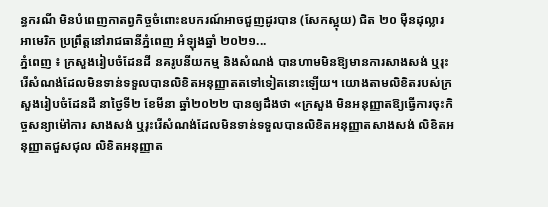ន្ធករណី មិនបំពេញកាតព្វកិច្ចចំពោះឧបករណ៍អាចជួញដូរបាន (សែកស្អុយ) ជិត ២០ ម៉ឺនដុល្លារអាមេរិក ប្រព្រឹត្តនៅរាជធានីភ្នំពេញ អំឡុងឆ្នាំ ២០២១...
ភ្នំពេញ ៖ ក្រសួងរៀបចំដែនដី នគរូបនីយកម្ម និងសំណង់ បានហាមមិនឱ្យមានការសាងសង់ ឬរុះរើសំណង់ដែលមិនទាន់ទទួលបានលិខិតអនុញ្ញាតតទៅទៀតនោះឡើយ។ យោងតាមលិខិតរបស់ក្រសួងរៀបចំដែនដី នាថ្ងៃទី២ ខែមីនា ឆ្នាំ២០២២ បានឲ្យដឹងថា «ក្រសួង មិនអនុញ្ញាតឱ្យធ្វើការចុះកិច្ចសន្យាម៉ៅការ សាងសង់ ឬរុះរើសំណង់ដែលមិនទាន់ទទួលបានលិខិតអនុញ្ញាតសាងសង់ លិខិតអនុញ្ញាតជួសជុល លិខិតអនុញ្ញាត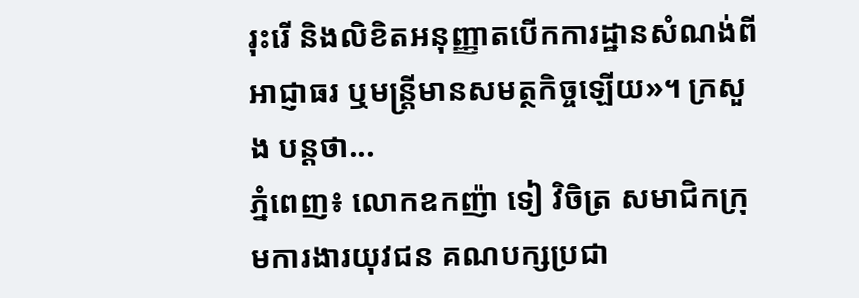រុះរើ និងលិខិតអនុញ្ញាតបើកការដ្ឋានសំណង់ពីអាជ្ញាធរ ឬមន្ត្រីមានសមត្ថកិច្ចឡើយ»។ ក្រសួង បន្ដថា...
ភ្នំពេញ៖ លោកឧកញ៉ា ទៀ វិចិត្រ សមាជិកក្រុមការងារយុវជន គណបក្សប្រជា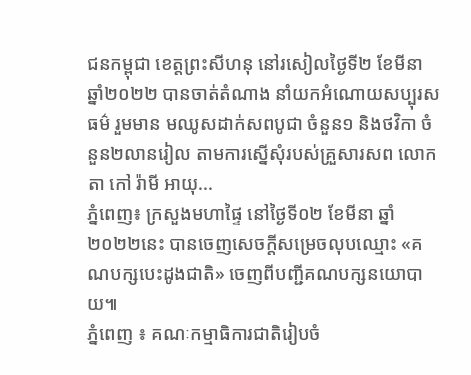ជនកម្ពុជា ខេត្តព្រះសីហនុ នៅរសៀលថ្ងៃទី២ ខែមីនា ឆ្នាំ២០២២ បានចាត់តំណាង នាំយកអំណោយសប្បុរសធម៌ រួមមាន មឈូសដាក់សពបូជា ចំនួន១ និងថវិកា ចំនួន២លានរៀល តាមការស្នើសុំរបស់គ្រួសារសព លោកតា កៅ រ៉ាមី អាយុ...
ភ្នំពេញ៖ ក្រសួងមហាផ្ទៃ នៅថ្ងៃទី០២ ខែមីនា ឆ្នាំ២០២២នេះ បានចេញសេចក្ដីសម្រេចលុបឈ្មោះ «គណបក្សបេះដូងជាតិ» ចេញពីបញ្ជីគណបក្សនយោបាយ៕
ភ្នំពេញ ៖ គណៈកម្មាធិការជាតិរៀបចំ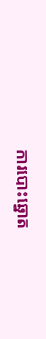ការបោះឆ្នោត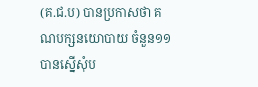(គ.ជ.ប) បានប្រកាសថា គណបក្សនយោបាយ ចំនួន១១ បានស្នើសុំប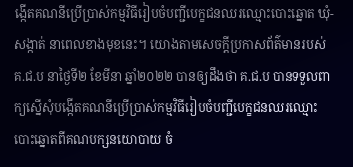ង្កើតគណនីប្រើប្រាស់កម្មវិធីរៀបចំបញ្ជីបេក្ខជនឈរឈ្មោះបោះឆ្នោត ឃុំ-សង្កាត់ នាពេលខាងមុខនេះ។ យោងតាមសេចក្ដីប្រកាសព័ត៌មានរបស់ គ.ជ.ប នាថ្ងៃទី២ ខែមីនា ឆ្នាំ២០២២ បានឲ្យដឹងថា គ.ជ.ប បានទទួលពាក្យស្នើសុំបង្កើតគណនីប្រើប្រាស់កម្មវិធីរៀបចំបញ្ជីបេក្ខជនឈរឈ្មោះ បោះឆ្នោតពីគណបក្សនយោបាយ ចំ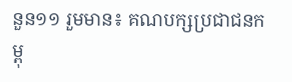នួន១១ រួមមាន៖ គណបក្សប្រជាជនកម្ពុ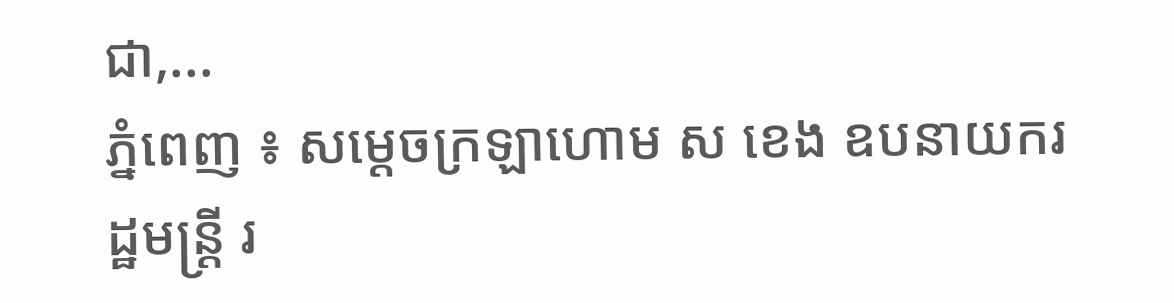ជា,...
ភ្នំពេញ ៖ សម្ដេចក្រឡាហោម ស ខេង ឧបនាយករដ្ឋមន្ដ្រី រ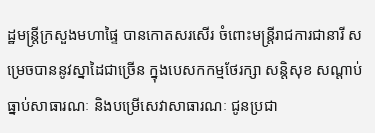ដ្ឋមន្ដ្រីក្រសួងមហាផ្ទៃ បានកោតសរសើរ ចំពោះមន្ដ្រីរាជការជានារី សម្រេចបាននូវស្នាដៃជាច្រើន ក្នុងបេសកកម្មថែរក្សា សន្ដិសុខ សណ្ដាប់ធ្នាប់សាធារណៈ និងបម្រើសេវាសាធារណៈ ជូនប្រជា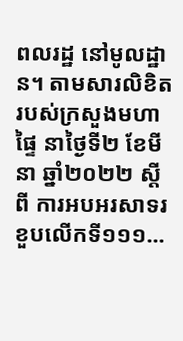ពលរដ្ឋ នៅមូលដ្ឋាន។ តាមសារលិខិតរបស់ក្រសួងមហាផ្ទៃ នាថ្ងៃទី២ ខែមីនា ឆ្នាំ២០២២ ស្ដីពី ការអបអរសាទរខួបលើកទី១១១...